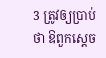3 ត្រូវឲ្យប្រាប់ថា ឱពួកស្តេច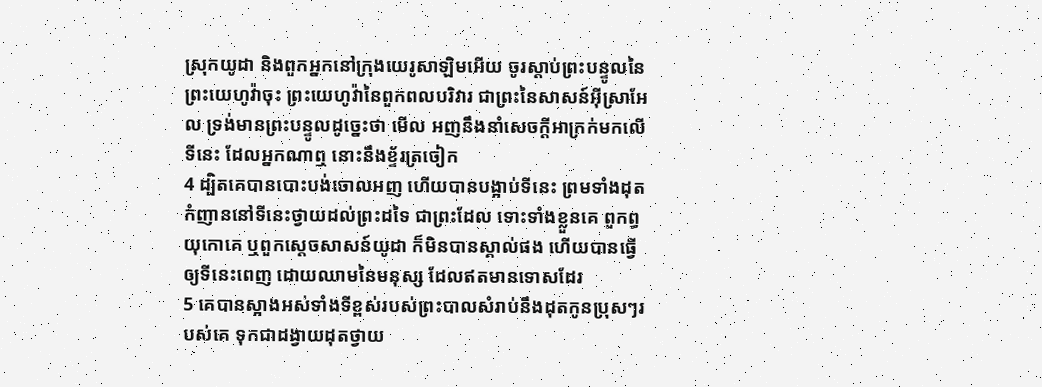ស្រុកយូដា និងពួកអ្នកនៅក្រុងយេរូសាឡិមអើយ ចូរស្តាប់ព្រះបន្ទូលនៃព្រះយេហូវ៉ាចុះ ព្រះយេហូវ៉ានៃពួកពលបរិវារ ជាព្រះនៃសាសន៍អ៊ីស្រាអែល ទ្រង់មានព្រះបន្ទូលដូច្នេះថា មើល អញនឹងនាំសេចក្តីអាក្រក់មកលើទីនេះ ដែលអ្នកណាឮ នោះនឹងខ្ទ័រត្រចៀក
4 ដ្បិតគេបានបោះបង់ចោលអញ ហើយបានបង្អាប់ទីនេះ ព្រមទាំងដុតកំញាននៅទីនេះថ្វាយដល់ព្រះដទៃ ជាព្រះដែល ទោះទាំងខ្លួនគេ ពួកព្ធយុកោគេ ឬពួកស្តេចសាសន៍យូដា ក៏មិនបានស្គាល់ផង ហើយបានធ្វើឲ្យទីនេះពេញ ដោយឈាមនៃមនុស្ស ដែលឥតមានទោសដែរ
5 គេបានស្អាងអស់ទាំងទីខ្ពស់របស់ព្រះបាលសំរាប់នឹងដុតកូនប្រុសៗរបស់គេ ទុកជាដង្វាយដុតថ្វាយ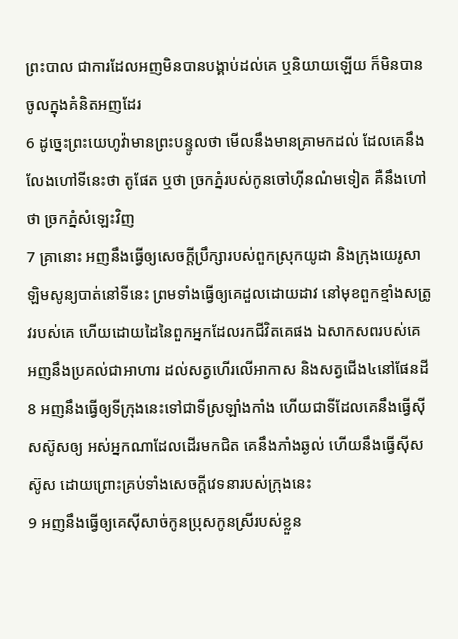ព្រះបាល ជាការដែលអញមិនបានបង្គាប់ដល់គេ ឬនិយាយឡើយ ក៏មិនបានចូលក្នុងគំនិតអញដែរ
6 ដូច្នេះព្រះយេហូវ៉ាមានព្រះបន្ទូលថា មើលនឹងមានគ្រាមកដល់ ដែលគេនឹងលែងហៅទីនេះថា តូផែត ឬថា ច្រកភ្នំរបស់កូនចៅហ៊ីនណំមទៀត គឺនឹងហៅថា ច្រកភ្នំសំឡេះវិញ
7 គ្រានោះ អញនឹងធ្វើឲ្យសេចក្តីប្រឹក្សារបស់ពួកស្រុកយូដា និងក្រុងយេរូសាឡិមសូន្យបាត់នៅទីនេះ ព្រមទាំងធ្វើឲ្យគេដួលដោយដាវ នៅមុខពួកខ្មាំងសត្រូវរបស់គេ ហើយដោយដៃនៃពួកអ្នកដែលរកជីវិតគេផង ឯសាកសពរបស់គេ អញនឹងប្រគល់ជាអាហារ ដល់សត្វហើរលើអាកាស និងសត្វជើង៤នៅផែនដី
8 អញនឹងធ្វើឲ្យទីក្រុងនេះទៅជាទីស្រឡាំងកាំង ហើយជាទីដែលគេនឹងធ្វើស៊ីសស៊ូសឲ្យ អស់អ្នកណាដែលដើរមកជិត គេនឹងភាំងឆ្ងល់ ហើយនឹងធ្វើស៊ីសស៊ូស ដោយព្រោះគ្រប់ទាំងសេចក្តីវេទនារបស់ក្រុងនេះ
9 អញនឹងធ្វើឲ្យគេស៊ីសាច់កូនប្រុសកូនស្រីរបស់ខ្លួន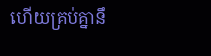ហើយគ្រប់គ្នានឹ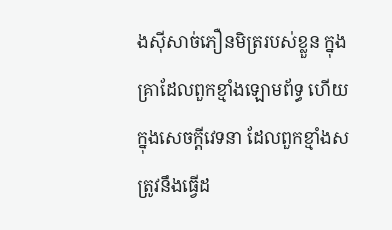ងស៊ីសាច់ភឿនមិត្ររបស់ខ្លួន ក្នុងគ្រាដែលពួកខ្មាំងឡោមព័ទ្ធ ហើយក្នុងសេចក្តីវេទនា ដែលពួកខ្មាំងសត្រូវនឹងធ្វើដ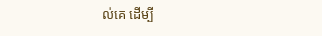ល់គេ ដើម្បី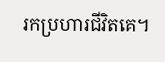រកប្រហារជីវិតគេ។